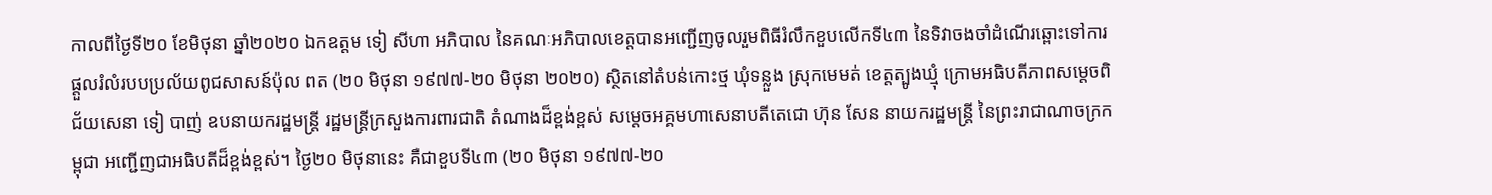កាលពីថ្ងៃទី២០ ខែមិថុនា ឆ្នាំ២០២០ ឯកឧត្តម ទៀ សីហា អភិបាល នៃគណៈអភិបាលខេត្តបានអញ្ជេីញចូលរួមពិធីរំលឹកខួបលើកទី៤៣ នៃទិវាចងចាំដំណើរឆ្ពោះទៅការផ្តួលរំលំរបបប្រល័យពូជសាសន៍ប៉ុល ពត (២០ មិថុនា ១៩៧៧-២០ មិថុនា ២០២០) ស្ថិតនៅតំបន់កោះថ្ម ឃុំទន្លួង ស្រុកមេមត់ ខេត្តត្បូងឃ្មុំ ក្រោមអធិបតីភាពសម្តេចពិជ័យសេនា ទៀ បាញ់ ឧបនាយករដ្ឋមន្រ្តី រដ្ឋមន្រ្តីក្រសួងការពារជាតិ តំណាងដ៏ខ្ពង់ខ្ពស់ សម្តេចអគ្គមហាសេនាបតីតេជោ ហ៊ុន សែន នាយករដ្ឋមន្ត្រី នៃព្រះរាជាណាចក្រកម្ពុជា អញ្ជើញជាអធិបតីដ៏ខ្ពង់ខ្ពស់។ ថ្ងៃ២០ មិថុនានេះ គឺជាខួបទី៤៣ (២០ មិថុនា ១៩៧៧-២០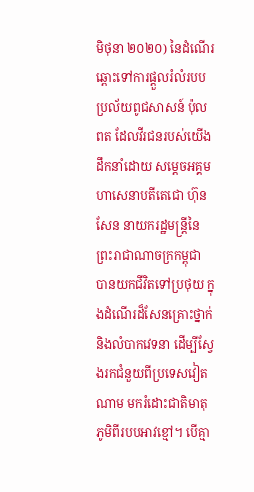មិថុនា ២០២០) នៃដំណើរឆ្ពោះទៅការផ្តួលរំលំរបបប្រល័យពូជសាសន៍ ប៉ុល ពត ដែលវីរជនរបស់យើង ដឹកនាំដោយ សម្តេចអគ្គមហាសេនាបតីតេជោ ហ៊ុន សែន នាយករដ្ឋមន្ត្រីនៃព្រះរាជាណាចក្រកម្ពុជា បានយកជីវិតទៅប្រថុយ ក្នុងដំណើរដ៏សែនគ្រោះថ្នាក់និងលំបាកវេទនា ដើម្បីស្វែងរកជំនួយពីប្រទេសវៀតណាម មករំដោះជាតិមាតុភូមិពីរបបអាវខ្មៅ។ បើគ្មា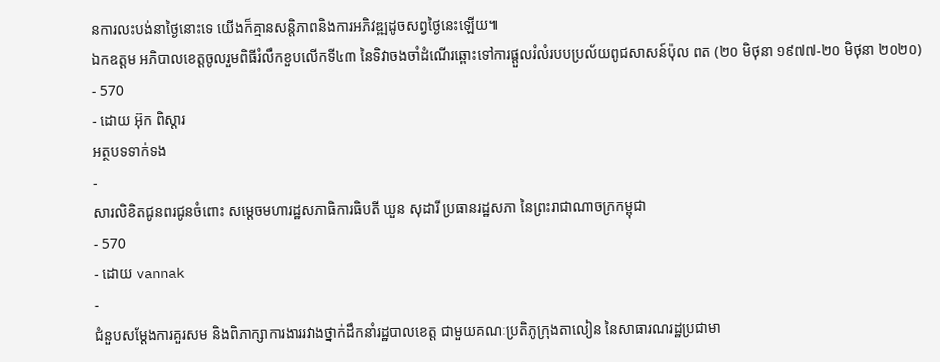នការលះបង់នាថ្ងៃនោះទេ យើងក៏គ្មានសន្តិភាពនិងការអភិវឌ្ឍដូចសព្វថ្ងៃនេះឡើយ៕
ឯកឧត្តម អភិបាលខេត្តចូលរួមពិធីរំលឹកខួបលើកទី៤៣ នៃទិវាចងចាំដំណើរឆ្ពោះទៅការផ្តួលរំលំរបបប្រល័យពូជសាសន៍ប៉ុល ពត (២០ មិថុនា ១៩៧៧-២០ មិថុនា ២០២០)
- 570
- ដោយ អ៊ុក ពិស្តារ
អត្ថបទទាក់ទង
-
សារលិខិតជូនពរជូនចំពោះ សម្តេចមហារដ្ឋសភាធិការធិបតី ឃួន សុដារី ប្រធានរដ្ឋសភា នៃព្រះរាជាណាចក្រកម្ពុជា
- 570
- ដោយ vannak
-
ជំនួបសម្ដែងការគួរសម និងពិភាក្សាការងាររវាងថ្នាក់ដឹកនាំរដ្ឋបាលខេត្ត ជាមួយគណៈប្រតិភូក្រុងតាលៀន នៃសាធារណរដ្ឋប្រជាមា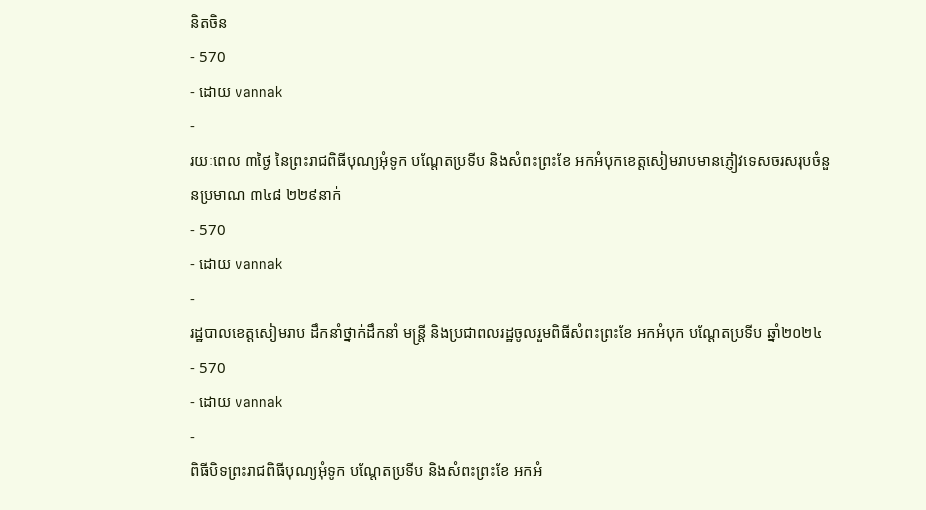និតចិន
- 570
- ដោយ vannak
-
រយៈពេល ៣ថ្ងៃ នៃព្រះរាជពិធីបុណ្យអុំទូក បណ្តែតប្រទីប និងសំពះព្រះខែ អកអំបុកខេត្តសៀមរាបមានភ្ញៀវទេសចរសរុបចំនួនប្រមាណ ៣៤៨ ២២៩នាក់
- 570
- ដោយ vannak
-
រដ្ឋបាលខេត្តសៀមរាប ដឹកនាំថ្នាក់ដឹកនាំ មន្រ្តី និងប្រជាពលរដ្ឋចូលរួមពិធីសំពះព្រះខែ អកអំបុក បណ្ដែតប្រទីប ឆ្នាំ២០២៤
- 570
- ដោយ vannak
-
ពិធីបិទព្រះរាជពិធីបុណ្យអុំទូក បណ្តែតប្រទីប និងសំពះព្រះខែ អកអំ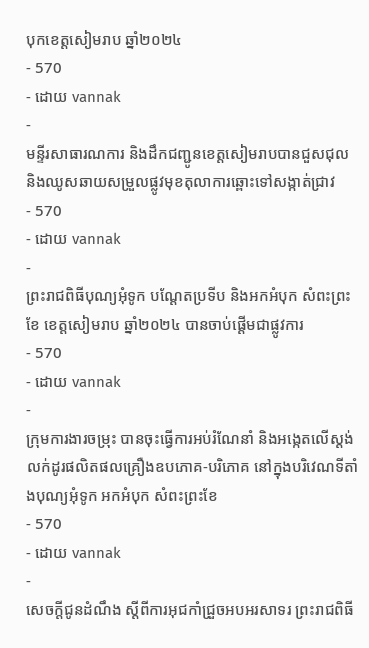បុកខេត្តសៀមរាប ឆ្នាំ២០២៤
- 570
- ដោយ vannak
-
មន្ទីរសាធារណការ និងដឹកជញ្ជូនខេត្តសៀមរាបបានជួសជុល និងឈូសឆាយសម្រួលផ្លូវមុខតុលាការឆ្ពោះទៅសង្កាត់ជ្រាវ
- 570
- ដោយ vannak
-
ព្រះរាជពិធីបុណ្យអុំទូក បណ្តែតប្រទីប និងអកអំបុក សំពះព្រះខែ ខេត្តសៀមរាប ឆ្នាំ២០២៤ បានចាប់ផ្ដើមជាផ្លូវការ
- 570
- ដោយ vannak
-
ក្រុមការងារចម្រុះ បានចុះធ្វើការអប់រំណែនាំ និងអង្កេតលើស្តង់លក់ដូរផលិតផលគ្រឿងឧបភោគ-បរិភោគ នៅក្នុងបរិវេណទីតាំងបុណ្យអុំទូក អកអំបុក សំពះព្រះខែ
- 570
- ដោយ vannak
-
សេចក្តីជូនដំណឹង ស្តីពីការអុជកាំជ្រួចអបអរសាទរ ព្រះរាជពិធី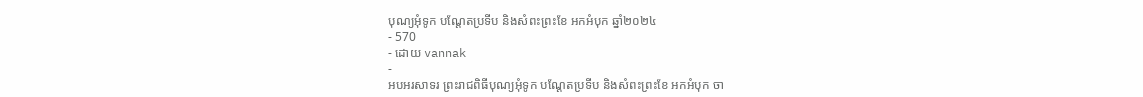បុណ្យអុំទូក បណ្តែតប្រទីប និងសំពះព្រះខែ អកអំបុក ឆ្នាំ២០២៤
- 570
- ដោយ vannak
-
អបអរសាទរ ព្រះរាជពិធីបុណ្យអុំទូក បណ្ដែតប្រទីប និងសំពះព្រះខែ អកអំបុក ចា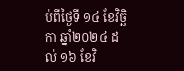ប់ពីថ្ងៃទី ១៤ ខែវិច្ឆិកា ឆ្នាំ២០២៤ ដល់ ១៦ ខែវិ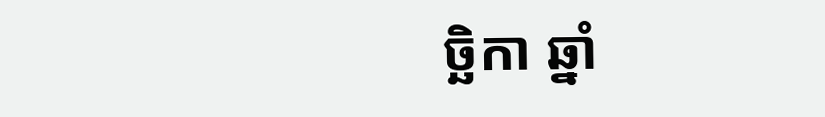ច្ឆិកា ឆ្នាំ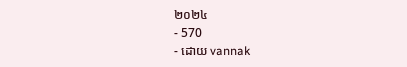២០២៤
- 570
- ដោយ vannak